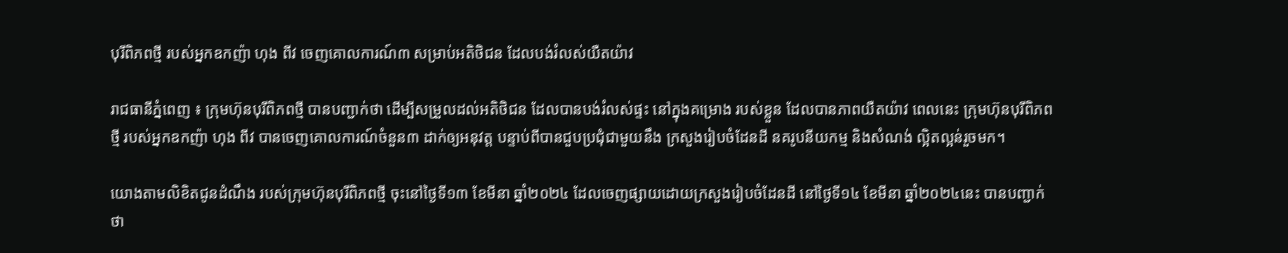បុរីពិភពថ្មី របស់អ្នកឧកញ៉ា ហុង ពីវ ចេញគោលការណ៍៣ សម្រាប់អតិថិជន ដែលបង់រំលស់យឺតយ៉ាវ

រាជធានីភ្នំពេញ ៖ ក្រុមហ៊ុនបុរីពិភពថ្មី បានបញ្ជាក់ថា ដើម្បីសម្រួលដល់អតិថិជន ដែលបានបង់រំលស់ផ្ទះ នៅក្នុងគម្រោង របស់ខ្លួន ដែលបានភាពយឺតយ៉ាវ ពេលនេះ ក្រុមហ៊ុនបុរីពិភពថ្មី របស់អ្នកឧកញ៉ា ហុង ពីវ បានចេញគោលការណ៍ចំនួន៣ ដាក់ឲ្យអនុវត្ដ បន្ទាប់ពីបានជួបប្រជុំជាមួយនឹង ក្រសួងរៀបចំដែនដី នគរូបនីយកម្ម និងសំណង់ ល្អិតល្អន់រួចមក។

យោងតាមលិខិតជូនដំណឹង របស់ក្រុមហ៊ុនបុរីពិភពថ្មី ចុះនៅថ្ងៃទី១៣ ខែមីនា ឆ្នាំ២០២៤ ដែលចេញផ្សាយដោយក្រសួងរៀបចំដែនដី នៅថ្ងៃទី១៤ ខែមីនា ឆ្នាំ២០២៤នេះ បានបញ្ជាក់ថា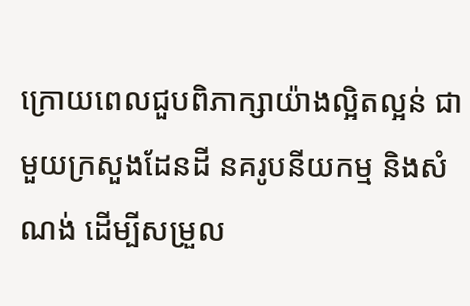ក្រោយពេលជួបពិភាក្សាយ៉ាងល្អិតល្អន់ ជាមួយក្រសួងដែនដី នគរូបនីយកម្ម និងសំណង់ ដើម្បីសម្រួល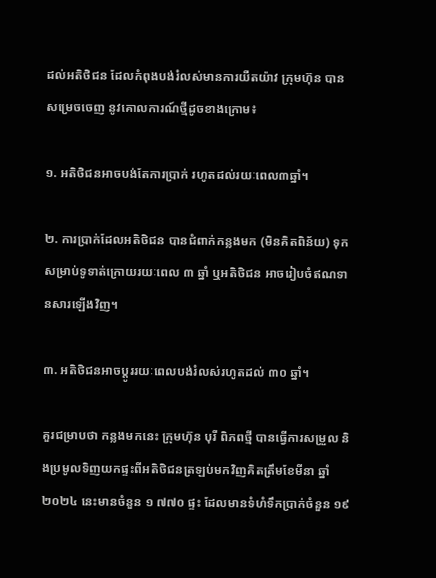ដល់អតិថិជន ដែលកំពុងបង់រំលស់មានការយឺតយ៉ាវ ក្រុមហ៊ុន បានសម្រេចចេញ នូវគោលការណ៍ថ្មីដូចខាងក្រោម៖

១. អតិថិជនអាចបង់តែការប្រាក់ រហូតដល់រយៈពេល៣ឆ្នាំ។

២. ការប្រាក់ដែលអតិថិជន បានជំពាក់កន្លងមក (មិនគិតពិន័យ) ទុកសម្រាប់ទូទាត់ក្រោយរយៈពេល ៣ ឆ្នាំ ឬអតិថិជន អាចរៀបចំឥណទានសារឡើងវិញ។

៣. អតិថិជនអាចប្ដូររយៈពេលបង់រំលស់រហូតដល់ ៣០ ឆ្នាំ។

គួរជម្រាបថា កន្លងមកនេះ ក្រុមហ៊ុន បុរី ពិភពថ្មី បានធ្វើការសម្រួល និងប្រមូលទិញយកផ្ទះពីអតិថិជនត្រឡប់មកវិញគិតត្រឹមខែមីនា ឆ្នាំ២០២៤ នេះមានចំនួន ១ ៧៧០ ផ្ទះ ដែលមានទំហំទឹកប្រាក់ចំនួន ១៩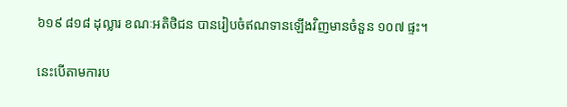៦១៩ ៨១៨ ដុល្លារ ខណៈអតិថិជន បានរៀបចំឥណទានឡើងវិញមានចំនួន ១០៧ ផ្ទះ។

នេះបើតាមការប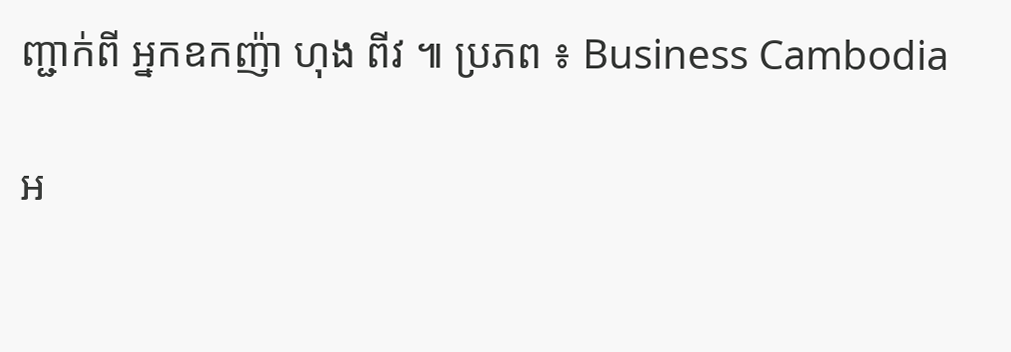ញ្ជាក់ពី អ្នកឧកញ៉ា ហុង ពីវ ៕ ប្រភព ៖ Business Cambodia

អ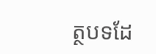ត្ថបទដែ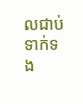លជាប់ទាក់ទង